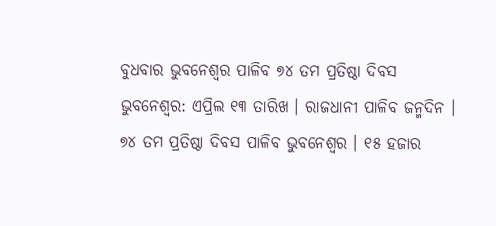ବୁଧବାର ଭୁବନେଶ୍ୱର ପାଳିବ ୭୪ ତମ ପ୍ରତିଷ୍ଠା ଦିବସ
ଭୁବନେଶ୍ୱର: ଏପ୍ରିଲ ୧୩ ତାରିଖ । ରାଜଧାନୀ ପାଳିବ ଜନ୍ମଦିନ । ୭୪ ତମ ପ୍ରତିଷ୍ଠା ଦିବସ ପାଳିବ ଭୁବନେଶ୍ବର । ୧୫ ହଜାର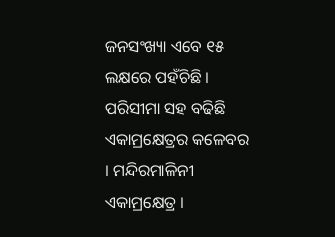ଜନସଂଖ୍ୟା ଏବେ ୧୫ ଲକ୍ଷରେ ପହଁଚିଛି । ପରିସୀମା ସହ ବଢିଛି ଏକାମ୍ରକ୍ଷେତ୍ରର କଳେବର । ମନ୍ଦିରମାଳିନୀ ଏକାମ୍ରକ୍ଷେତ୍ର ।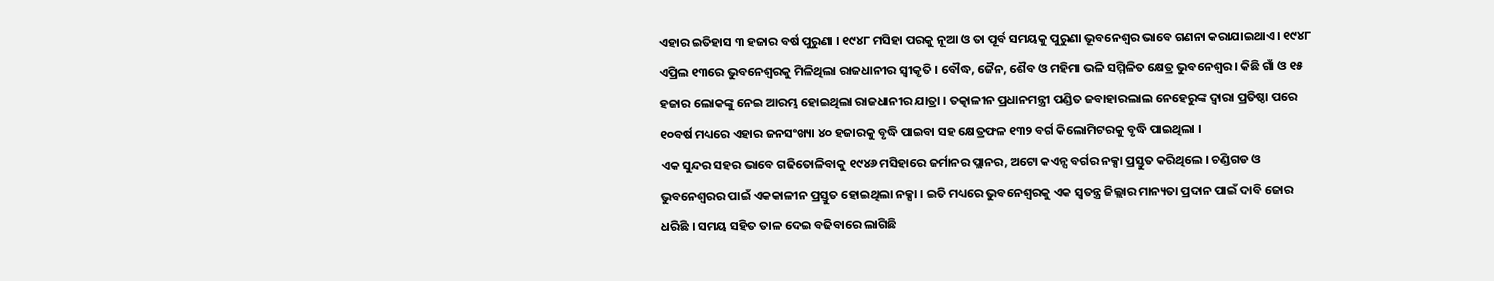ଏହାର ଇତିହାସ ୩ ହଜାର ବର୍ଷ ପୁରୁଣା । ୧୯୪୮ ମସିହା ପରକୁ ନୂଆ ଓ ତା ପୂର୍ବ ସମୟକୁ ପୁରୁଣା ଭୂବନେଶ୍ବର ଭାବେ ଗଣନା କରାଯାଇଥାଏ । ୧୯୪୮ ଏପ୍ରିଲ ୧୩ରେ ଭୁବନେଶ୍ବରକୁ ମିଳିଥିଲା ରାଜଧାନୀର ସ୍ବୀକୃତି । ବୌଦ୍ଧ, ଜୈନ, ଶୈବ ଓ ମହିମା ଭଳି ସମ୍ମିଳିତ କ୍ଷେତ୍ର ଭୁବନେଶ୍ବର । କିଛି ଗାଁ ଓ ୧୫ ହଜାର ଲୋକଙ୍କୁ ନେଇ ଆରମ୍ଭ ହୋଇଥିଲା ରାଜଧାନୀର ଯାତ୍ରା । ତତ୍କାଳୀନ ପ୍ରଧାନମନ୍ତ୍ରୀ ପଣ୍ଡିତ ଜବାହାରଲାଲ ନେହେରୁଙ୍କ ଦ୍ବାରା ପ୍ରତିଷ୍ଠା ପରେ ୧୦ବର୍ଷ ମଧ୍ୟରେ ଏହାର ଜନସଂଖ୍ୟା ୪୦ ହଜାରକୁ ବୃଦ୍ଧି ପାଇବା ସହ କ୍ଷେତ୍ରଫଳ ୧୩୨ ବର୍ଗ କିଲୋମିଟରକୁ ବୃଦ୍ଧି ପାଇଥିଲା ।
ଏକ ସୁନ୍ଦର ସହର ଭାବେ ଗଢିତୋଳିବାକୁ ୧୯୪୬ ମସିହାରେ ଜର୍ମାନର ପ୍ଲାନର, ଅଟୋ କଏନ୍ସ ବର୍ଗର ନକ୍ସା ପ୍ରସ୍ତୁତ କରିଥିଲେ । ଚଣ୍ଡିଗଡ ଓ ଭୁବନେଶ୍ବରର ପାଇଁ ଏକକାଳୀନ ପ୍ରସ୍ତୁତ ହୋଇଥିଲା ନକ୍ସା । ଇତି ମଧ୍ୟରେ ଭୁବନେଶ୍ବରକୁ ଏକ ସ୍ବତନ୍ତ୍ର ଜିଲ୍ଲାର ମାନ୍ୟତା ପ୍ରଦାନ ପାଇଁ ଦାବି ଜୋର ଧରିଛି । ସମୟ ସହିତ ତାଳ ଦେଇ ବଢିବାରେ ଲାଗିଛି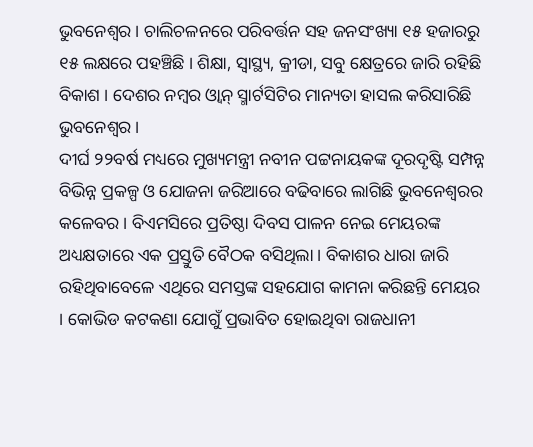ଭୁବନେଶ୍ବର । ଚାଲିଚଳନରେ ପରିବର୍ତ୍ତନ ସହ ଜନସଂଖ୍ୟା ୧୫ ହଜାରରୁ ୧୫ ଲକ୍ଷରେ ପହଞ୍ଚିଛି । ଶିକ୍ଷା, ସ୍ବାସ୍ଥ୍ୟ, କ୍ରୀଡା, ସବୁ କ୍ଷେତ୍ରରେ ଜାରି ରହିଛି ବିକାଶ । ଦେଶର ନମ୍ବର ଓ୍ବାନ୍ ସ୍ମାର୍ଟସିଟିର ମାନ୍ୟତା ହାସଲ କରିସାରିଛି ଭୁବନେଶ୍ବର ।
ଦୀର୍ଘ ୨୨ବର୍ଷ ମଧ୍ୟରେ ମୁଖ୍ୟମନ୍ତ୍ରୀ ନବୀନ ପଟ୍ଟନାୟକଙ୍କ ଦୂରଦୃଷ୍ଟି ସମ୍ପନ୍ନ ବିଭିନ୍ନ ପ୍ରକଳ୍ପ ଓ ଯୋଜନା ଜରିଆରେ ବଢିବାରେ ଲାଗିଛି ଭୁବନେଶ୍ବରର କଳେବର । ବିଏମସିରେ ପ୍ରତିଷ୍ଠା ଦିବସ ପାଳନ ନେଇ ମେୟରଙ୍କ ଅଧ୍ୟକ୍ଷତାରେ ଏକ ପ୍ରସ୍ତୁତି ବୈଠକ ବସିଥିଲା । ବିକାଶର ଧାରା ଜାରି ରହିଥିବାବେଳେ ଏଥିରେ ସମସ୍ତଙ୍କ ସହଯୋଗ କାମନା କରିଛନ୍ତି ମେୟର । କୋଭିଡ କଟକଣା ଯୋଗୁଁ ପ୍ରଭାବିତ ହୋଇଥିବା ରାଜଧାନୀ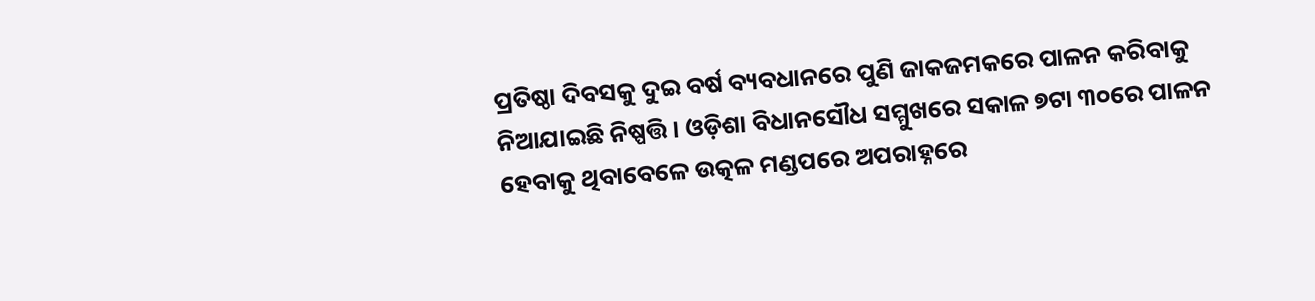ପ୍ରତିଷ୍ଠା ଦିବସକୁ ଦୁଇ ବର୍ଷ ବ୍ୟବଧାନରେ ପୁଣି ଜାକଜମକରେ ପାଳନ କରିବାକୁ ନିଆଯାଇଛି ନିଷ୍ପତ୍ତି । ଓଡ଼ିଶା ବିଧାନସୌଧ ସମ୍ମୁଖରେ ସକାଳ ୭ଟା ୩୦ରେ ପାଳନ ହେବାକୁ ଥିବାବେଳେ ଉତ୍କଳ ମଣ୍ଡପରେ ଅପରାହ୍ନରେ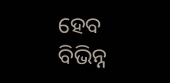ହେବ ବିଭିନ୍ନ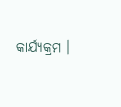କାର୍ଯ୍ୟକ୍ରମ ।